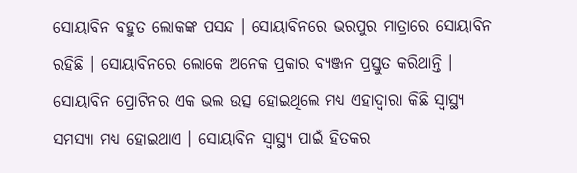ସୋୟାବିନ ବହୁତ ଲୋକଙ୍କ ପସନ୍ଦ । ସୋୟାବିନରେ ଭରପୁର ମାତ୍ରାରେ ସୋୟାବିନ ରହିଛି । ସୋୟାବିନରେ ଲୋକେ ଅନେକ ପ୍ରକାର ବ୍ୟଞ୍ଜନ ପ୍ରସ୍ତୁତ କରିଥାନ୍ତି । ସୋୟାବିନ ପ୍ରୋଟିନର ଏକ ଭଲ ଉତ୍ସ ହୋଇଥିଲେ ମଧ୍ୟ ଏହାଦ୍ୱାରା କିଛି ସ୍ୱାସ୍ଥ୍ୟ ସମସ୍ୟା ମଧ୍ୟ ହୋଇଥାଏ । ସୋୟାବିନ ସ୍ୱାସ୍ଥ୍ୟ ପାଇଁ ହିତକର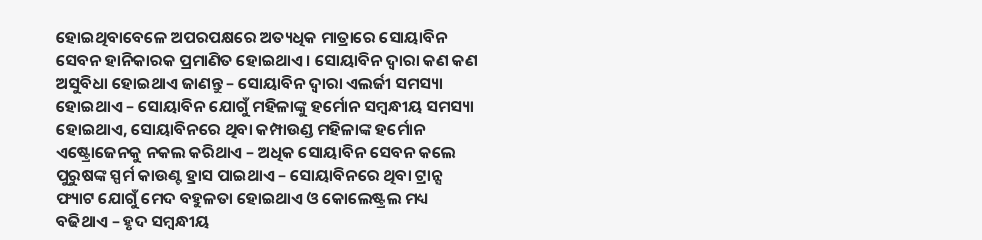ହୋଇଥିବାବେଳେ ଅପରପକ୍ଷରେ ଅତ୍ୟଧିକ ମାତ୍ରାରେ ସୋୟାବିନ ସେବନ ହାନିକାରକ ପ୍ରମାଣିତ ହୋଇଥାଏ । ସୋୟାବିନ ଦ୍ୱାରା କଣ କଣ ଅସୁବିଧା ହୋଇଥାଏ ଜାଣନ୍ତୁ – ସୋୟାବିନ ଦ୍ୱାରା ଏଲର୍ଜୀ ସମସ୍ୟା ହୋଇଥାଏ – ସୋୟାବିନ ଯୋଗୁଁ ମହିଳାଙ୍କୁ ହର୍ମୋନ ସମ୍ବନ୍ଧୀୟ ସମସ୍ୟା ହୋଇଥାଏ, ସୋୟାବିନରେ ଥିବା କମ୍ପାଉଣ୍ଡ ମହିଳାଙ୍କ ହର୍ମୋନ ଏଷ୍ଟ୍ରୋଜେନକୁ ନକଲ କରିଥାଏ – ଅଧିକ ସୋୟାବିନ ସେବନ କଲେ ପୁରୁଷଙ୍କ ସ୍ପର୍ମ କାଉଣ୍ଟ ହ୍ରାସ ପାଇଥାଏ – ସୋୟାବିନରେ ଥିବା ଟ୍ରାନ୍ସ ଫ୍ୟାଟ ଯୋଗୁଁ ମେଦ ବହୁଳତା ହୋଇଥାଏ ଓ କୋଲେଷ୍ଟ୍ରଲ ମଧ୍ୟ ବଢିଥାଏ – ହୃଦ ସମ୍ବନ୍ଧୀୟ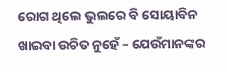ରୋଗ ଥିଲେ ଭୁଲରେ ବି ସୋୟାବିନ ଖାଇବା ଉଚିତ ନୁହେଁ – ଯେଉଁମାନଙ୍କର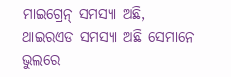ମାଇଗ୍ରେନ୍ ସମସ୍ୟା ଅଛି, ଥାଇରଏଡ ସମସ୍ୟା ଅଛି ସେମାନେ ଭୁଲରେ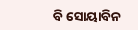ବି ସୋୟାବିନ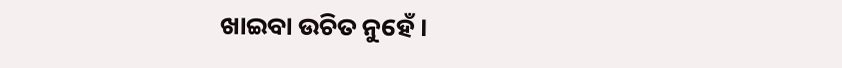ଖାଇବା ଉଚିତ ନୁହେଁ ।